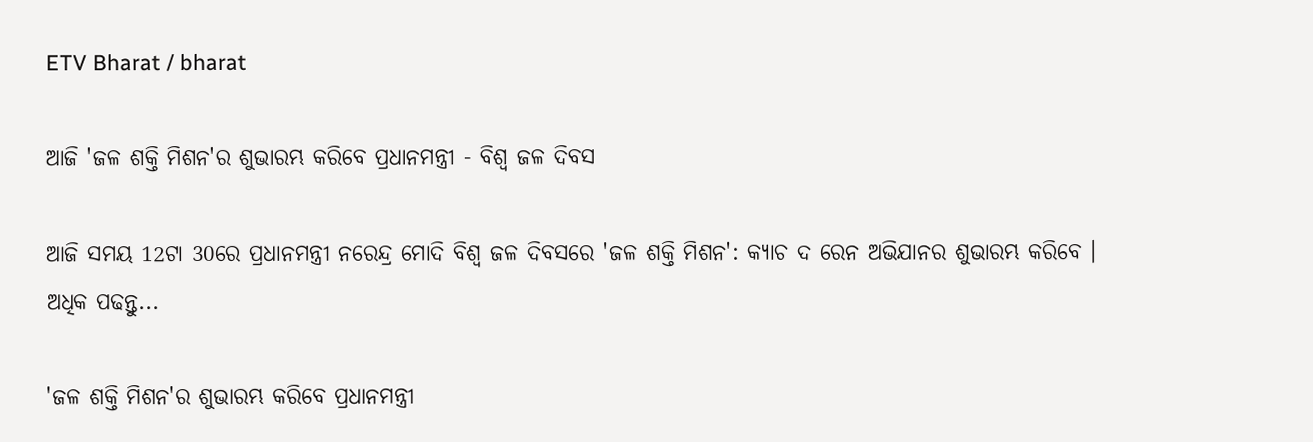ETV Bharat / bharat

ଆଜି 'ଜଳ ଶକ୍ତି ମିଶନ'ର ଶୁଭାରମ୍ଭ କରିବେ ପ୍ରଧାନମନ୍ତ୍ରୀ - ବିଶ୍ବ ଜଳ ଦିବସ

ଆଜି ସମୟ 12ଟା 30ରେ ପ୍ରଧାନମନ୍ତ୍ରୀ ନରେନ୍ଦ୍ର ମୋଦି ବିଶ୍ବ ଜଳ ଦିବସରେ 'ଜଳ ଶକ୍ତି ମିଶନ': କ୍ୟାଚ ଦ ରେନ ଅଭିଯାନର ଶୁଭାରମ୍ଭ କରିବେ । ଅଧିକ ପଢନ୍ତୁ...

'ଜଳ ଶକ୍ତି ମିଶନ'ର ଶୁଭାରମ୍ଭ କରିବେ ପ୍ରଧାନମନ୍ତ୍ରୀ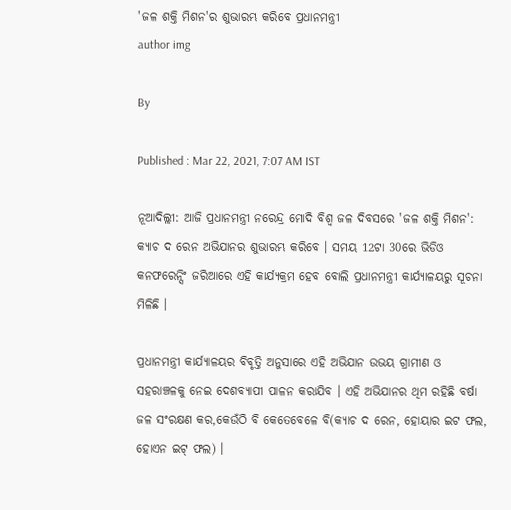'ଜଳ ଶକ୍ତି ମିଶନ'ର ଶୁଭାରମ୍ଭ କରିବେ ପ୍ରଧାନମନ୍ତ୍ରୀ
author img

By

Published : Mar 22, 2021, 7:07 AM IST

ନୂଆଦିଲ୍ଲୀ: ଆଜି ପ୍ରଧାନମନ୍ତ୍ରୀ ନରେନ୍ଦ୍ର ମୋଦି ବିଶ୍ବ ଜଳ ଦିବସରେ 'ଜଳ ଶକ୍ତି ମିଶନ': କ୍ୟାଚ ଦ ରେନ ଅଭିଯାନର ଶୁଭାରମ୍ଭ କରିବେ । ସମୟ 12ଟା 30ରେ ଭିଡିଓ କନଫରେନ୍ସିଂ ଜରିଆରେ ଏହି କାର୍ଯ୍ୟକ୍ରମ ହେବ ବୋଲି ପ୍ରଧାନମନ୍ତ୍ରୀ କାର୍ଯ୍ୟାଳୟରୁ ସୂଚନା ମିଳିଛି ।

ପ୍ରଧାନମନ୍ତ୍ରୀ କାର୍ଯ୍ୟାଳୟର ବିବୃତ୍ତି ଅନୁସାରେ ଏହି ଅଭିଯାନ ଉଭୟ ଗ୍ରାମୀଣ ଓ ସହରାଞ୍ଚଳକୁ ନେଇ ଦେଶବ୍ୟାପୀ ପାଳନ କରାଯିବ । ଏହି ଅଭିଯାନର ଥିମ ରହିଛି ବର୍ଷା ଜଳ ସଂରକ୍ଷଣ କର,କେଉଁଠି ବି କେତେବେଳେ ବି(କ୍ୟାଚ ଦ ରେନ, ହୋୟାର ଇଟ ଫଲ, ହୋଏନ ଇଟ୍ ଫଲ) ।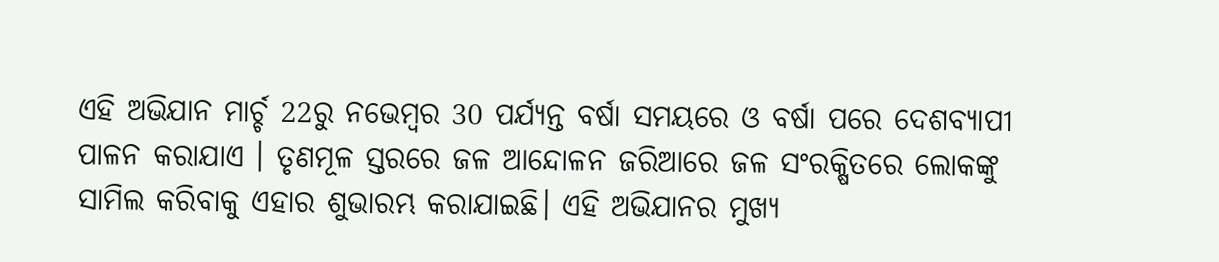ଏହି ଅଭିଯାନ ମାର୍ଚ୍ଚ 22ରୁ ନଭେମ୍ବର 30 ପର୍ଯ୍ଯନ୍ତ ବର୍ଷା ସମୟରେ ଓ ବର୍ଷା ପରେ ଦେଶବ୍ୟାପୀ ପାଳନ କରାଯାଏ । ତୃଣମୂଳ ସ୍ତରରେ ଜଳ ଆନ୍ଦୋଳନ ଜରିଆରେ ଜଳ ସଂରକ୍ଷିତରେ ଲୋକଙ୍କୁ ସାମିଲ କରିବାକୁ ଏହାର ଶୁଭାରମ୍ଭ କରାଯାଇଛି। ଏହି ଅଭିଯାନର ମୁଖ୍ୟ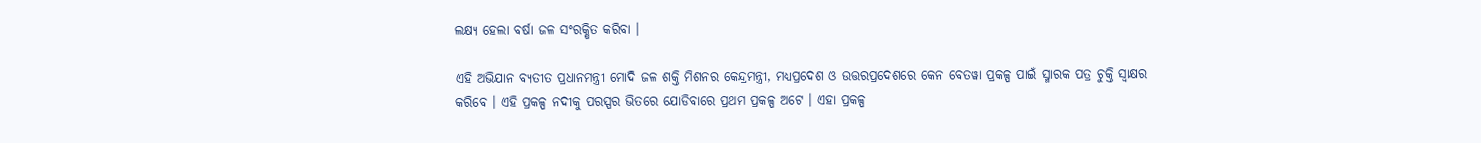ଲକ୍ଷ୍ୟ ହେଲା ବର୍ଷା ଜଳ ସଂରକ୍ଷିତ କରିବା ।

ଏହି ଅଭିଯାନ ବ୍ୟତୀତ ପ୍ରଧାନମନ୍ତ୍ରୀ ମୋଦି ଜଳ ଶକ୍ତି ମିଶନର କେନ୍ଦ୍ରମନ୍ତ୍ରୀ, ମଧ୍ୟପ୍ରଦେଶ ଓ ଉତ୍ତରପ୍ରଦେଶରେ କେନ ବେତୱା ପ୍ରକଳ୍ପ ପାଇଁ ସ୍ମାରକ ପତ୍ର ଚୁକ୍ତି ସ୍ବାକ୍ଷର କରିବେ । ଏହି ପ୍ରକଳ୍ପ ନଦୀକୁ ପରସ୍ପର ଭିତରେ ଯୋଡିବାରେ ପ୍ରଥମ ପ୍ରକଳ୍ପ ଅଟେ । ଏହା ପ୍ରକଳ୍ପ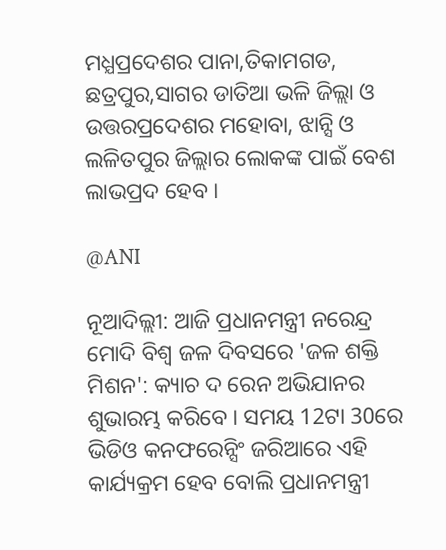ମଧ୍ଯପ୍ରଦେଶର ପାନା,ତିକାମଗଡ, ଛତ୍ରପୁର,ସାଗର ଡାତିଆ ଭଳି ଜିଲ୍ଲା ଓ ଉତ୍ତରପ୍ରଦେଶର ମହୋବା, ଝାନ୍ସି ଓ ଲଳିତପୁର ଜିଲ୍ଲାର ଲୋକଙ୍କ ପାଇଁ ବେଶ ଲାଭପ୍ରଦ ହେବ ।

@ANI

ନୂଆଦିଲ୍ଲୀ: ଆଜି ପ୍ରଧାନମନ୍ତ୍ରୀ ନରେନ୍ଦ୍ର ମୋଦି ବିଶ୍ବ ଜଳ ଦିବସରେ 'ଜଳ ଶକ୍ତି ମିଶନ': କ୍ୟାଚ ଦ ରେନ ଅଭିଯାନର ଶୁଭାରମ୍ଭ କରିବେ । ସମୟ 12ଟା 30ରେ ଭିଡିଓ କନଫରେନ୍ସିଂ ଜରିଆରେ ଏହି କାର୍ଯ୍ୟକ୍ରମ ହେବ ବୋଲି ପ୍ରଧାନମନ୍ତ୍ରୀ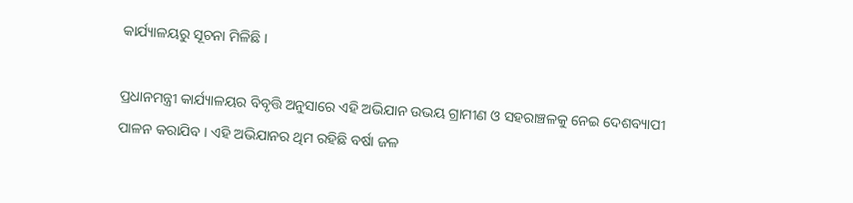କାର୍ଯ୍ୟାଳୟରୁ ସୂଚନା ମିଳିଛି ।

ପ୍ରଧାନମନ୍ତ୍ରୀ କାର୍ଯ୍ୟାଳୟର ବିବୃତ୍ତି ଅନୁସାରେ ଏହି ଅଭିଯାନ ଉଭୟ ଗ୍ରାମୀଣ ଓ ସହରାଞ୍ଚଳକୁ ନେଇ ଦେଶବ୍ୟାପୀ ପାଳନ କରାଯିବ । ଏହି ଅଭିଯାନର ଥିମ ରହିଛି ବର୍ଷା ଜଳ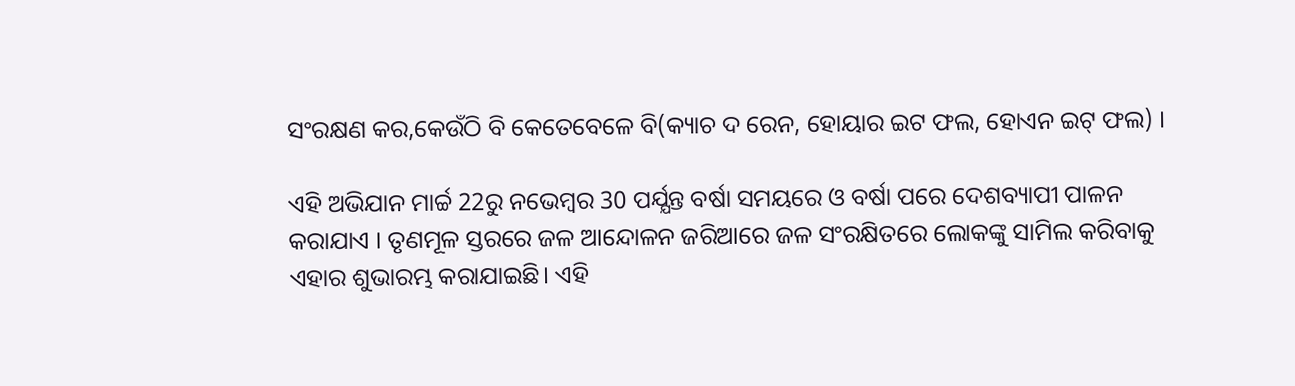ସଂରକ୍ଷଣ କର,କେଉଁଠି ବି କେତେବେଳେ ବି(କ୍ୟାଚ ଦ ରେନ, ହୋୟାର ଇଟ ଫଲ, ହୋଏନ ଇଟ୍ ଫଲ) ।

ଏହି ଅଭିଯାନ ମାର୍ଚ୍ଚ 22ରୁ ନଭେମ୍ବର 30 ପର୍ଯ୍ଯନ୍ତ ବର୍ଷା ସମୟରେ ଓ ବର୍ଷା ପରେ ଦେଶବ୍ୟାପୀ ପାଳନ କରାଯାଏ । ତୃଣମୂଳ ସ୍ତରରେ ଜଳ ଆନ୍ଦୋଳନ ଜରିଆରେ ଜଳ ସଂରକ୍ଷିତରେ ଲୋକଙ୍କୁ ସାମିଲ କରିବାକୁ ଏହାର ଶୁଭାରମ୍ଭ କରାଯାଇଛି। ଏହି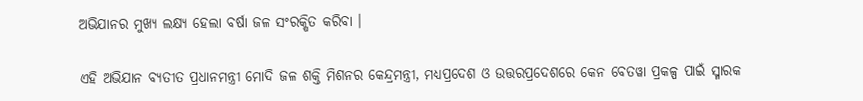ଅଭିଯାନର ମୁଖ୍ୟ ଲକ୍ଷ୍ୟ ହେଲା ବର୍ଷା ଜଳ ସଂରକ୍ଷିତ କରିବା ।

ଏହି ଅଭିଯାନ ବ୍ୟତୀତ ପ୍ରଧାନମନ୍ତ୍ରୀ ମୋଦି ଜଳ ଶକ୍ତି ମିଶନର କେନ୍ଦ୍ରମନ୍ତ୍ରୀ, ମଧ୍ୟପ୍ରଦେଶ ଓ ଉତ୍ତରପ୍ରଦେଶରେ କେନ ବେତୱା ପ୍ରକଳ୍ପ ପାଇଁ ସ୍ମାରକ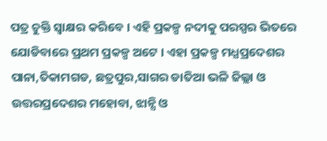ପତ୍ର ଚୁକ୍ତି ସ୍ବାକ୍ଷର କରିବେ । ଏହି ପ୍ରକଳ୍ପ ନଦୀକୁ ପରସ୍ପର ଭିତରେ ଯୋଡିବାରେ ପ୍ରଥମ ପ୍ରକଳ୍ପ ଅଟେ । ଏହା ପ୍ରକଳ୍ପ ମଧ୍ଯପ୍ରଦେଶର ପାନା,ତିକାମଗଡ, ଛତ୍ରପୁର,ସାଗର ଡାତିଆ ଭଳି ଜିଲ୍ଲା ଓ ଉତ୍ତରପ୍ରଦେଶର ମହୋବା, ଝାନ୍ସି ଓ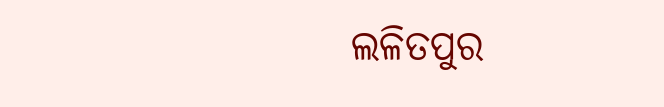ଲଳିତପୁର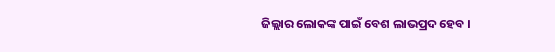ଜିଲ୍ଲାର ଲୋକଙ୍କ ପାଇଁ ବେଶ ଲାଭପ୍ରଦ ହେବ ।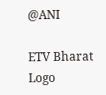@ANI

ETV Bharat Logo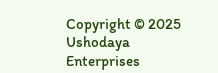Copyright © 2025 Ushodaya Enterprises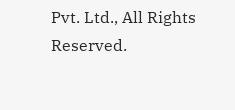Pvt. Ltd., All Rights Reserved.